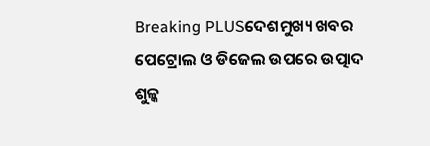Breaking PLUSଦେଶମୁଖ୍ୟ ଖବର
ପେଟ୍ରୋଲ ଓ ଡିଜେଲ ଉପରେ ଉତ୍ପାଦ ଶୁଳ୍କ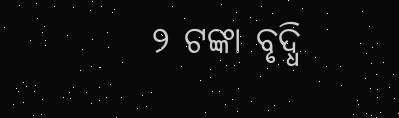୨ ଟଙ୍କା ବୃଦ୍ଧି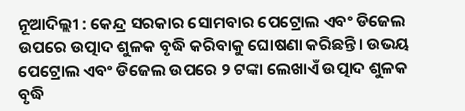ନୂଆଦିଲ୍ଲୀ : କେନ୍ଦ୍ର ସରକାର ସୋମବାର ପେଟ୍ରୋଲ ଏବଂ ଡିଜେଲ ଉପରେ ଉତ୍ପାଦ ଶୁଳକ ବୃଦ୍ଧି କରିବାକୁ ଘୋଷଣା କରିଛନ୍ତି। ଉଭୟ ପେଟ୍ରୋଲ ଏବଂ ଡିଜେଲ ଉପରେ ୨ ଟଙ୍କା ଲେଖାଏଁ ଉତ୍ପାଦ ଶୁଳକ ବୃଦ୍ଧି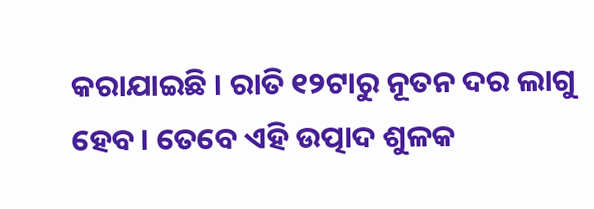କରାଯାଇଛି । ରାତି ୧୨ଟାରୁ ନୂତନ ଦର ଲାଗୁ ହେବ। ତେବେ ଏହି ଉତ୍ପାଦ ଶୁଳକ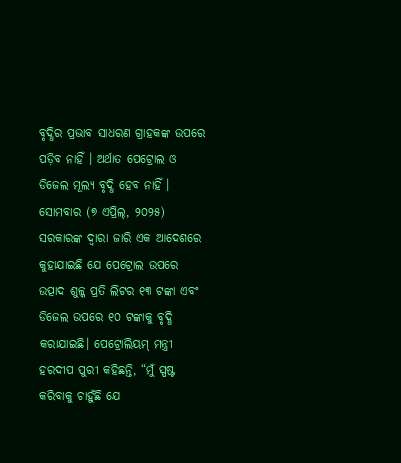ବୃଦ୍ଧିର ପ୍ରଭାବ ସାଧରଣ ଗ୍ରାହକଙ୍କ ଉପରେ ପଡ଼ିବ ନାହିଁ । ଅର୍ଥାତ ପେଟ୍ରୋଲ ଓ ଡିଜେଲ ମୂଲ୍ୟ ବୃଦ୍ଧି ହେବ ନାହିଁ ।
ସୋମବାର (୭ ଏପ୍ରିଲ୍, ୨୦୨୫) ସରକାରଙ୍କ ଦ୍ୱାରା ଜାରି ଏକ ଆଦେଶରେ କୁହାଯାଇଛି ଯେ ପେଟ୍ରୋଲ ଉପରେ ଉତ୍ପାଦ ଶୁଳ୍କ ପ୍ରତି ଲିଟର ୧୩ ଟଙ୍କା ଏବଂ ଡିଜେଲ ଉପରେ ୧୦ ଟଙ୍କାକୁ ବୃଦ୍ଧି କରାଯାଇଛି। ପେଟ୍ରୋଲିୟମ୍ ମନ୍ତ୍ରୀ ହରଦୀପ ପୁରୀ କହିଛନ୍ତି, “ମୁଁ ସ୍ପଷ୍ଟ କରିବାକୁ ଚାହୁଁଛି ଯେ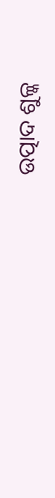ଉତ୍ପାଦ ଶୁଳ୍କ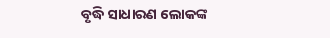ବୃଦ୍ଧି ସାଧାରଣ ଲୋକଙ୍କ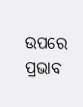ଉପରେ ପ୍ରଭାବ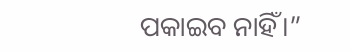ପକାଇବ ନାହିଁ।”